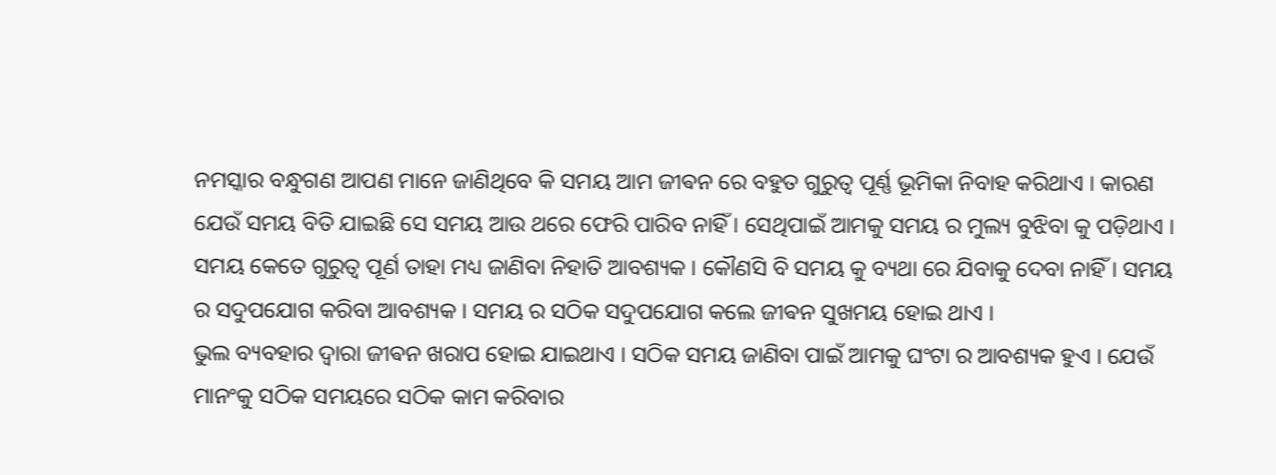ନମସ୍କାର ବନ୍ଧୁଗଣ ଆପଣ ମାନେ ଜାଣିଥିବେ କି ସମୟ ଆମ ଜୀଵନ ରେ ବହୁତ ଗୁରୁତ୍ୱ ପୂର୍ଣ୍ଣ ଭୂମିକା ନିବାହ କରିଥାଏ । କାରଣ ଯେଉଁ ସମୟ ବିତି ଯାଇଛି ସେ ସମୟ ଆଉ ଥରେ ଫେରି ପାରିବ ନାହିଁ । ସେଥିପାଇଁ ଆମକୁ ସମୟ ର ମୁଲ୍ୟ ବୁଝିବା କୁ ପଡ଼ିଥାଏ ।
ସମୟ କେତେ ଗୁରୁତ୍ୱ ପୂର୍ଣ ତାହା ମଧ୍ୟ ଜାଣିବା ନିହାତି ଆବଶ୍ୟକ । କୌଣସି ବି ସମୟ କୁ ବ୍ୟଥା ରେ ଯିବାକୁ ଦେବା ନାହିଁ । ସମୟ ର ସଦୁପଯୋଗ କରିବା ଆବଶ୍ୟକ । ସମୟ ର ସଠିକ ସଦୁପଯୋଗ କଲେ ଜୀଵନ ସୁଖମୟ ହୋଇ ଥାଏ ।
ଭୁଲ ବ୍ୟବହାର ଦ୍ୱାରା ଜୀଵନ ଖରାପ ହୋଇ ଯାଇଥାଏ । ସଠିକ ସମୟ ଜାଣିବା ପାଇଁ ଆମକୁ ଘଂଟା ର ଆବଶ୍ୟକ ହୁଏ । ଯେଉଁ ମାନଂକୁ ସଠିକ ସମୟରେ ସଠିକ କାମ କରିବାର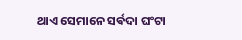ଥାଏ ସେମାନେ ସର୍ଵଦା ଘଂଟା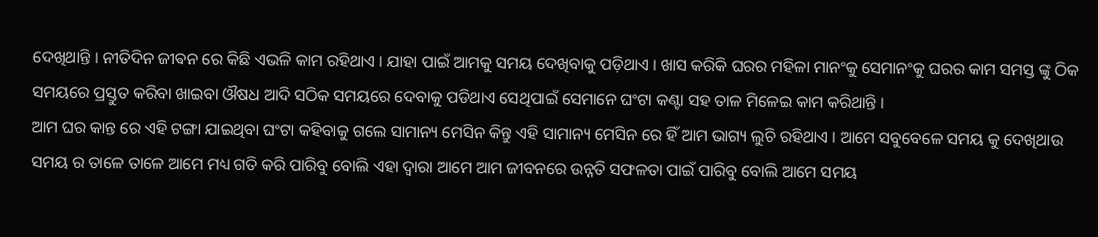ଦେଖିଥାନ୍ତି । ନୀତିଦିନ ଜୀଵନ ରେ କିଛି ଏଭଳି କାମ ରହିଥାଏ । ଯାହା ପାଇଁ ଆମକୁ ସମୟ ଦେଖିବାକୁ ପଡ଼ିଥାଏ । ଖାସ କରିକି ଘରର ମହିଳା ମାନଂକୁ ସେମାନଂକୁ ଘରର କାମ ସମସ୍ତ ଙ୍କୁ ଠିକ ସମୟରେ ପ୍ରସ୍ତୁତ କରିବା ଖାଇବା ଔଷଧ ଆଦି ସଠିକ ସମୟରେ ଦେବାକୁ ପଡିଥାଏ ସେଥିପାଇଁ ସେମାନେ ଘଂଟା କଣ୍ଟା ସହ ତାଳ ମିଳେଇ କାମ କରିଥାନ୍ତି ।
ଆମ ଘର କାନ୍ତ ରେ ଏହି ଟଙ୍ଗା ଯାଇଥିବା ଘଂଟା କହିବାକୁ ଗଲେ ସାମାନ୍ୟ ମେସିନ କିନ୍ତୁ ଏହି ସାମାନ୍ୟ ମେସିନ ରେ ହିଁ ଆମ ଭାଗ୍ୟ ଲୁଚି ରହିଥାଏ । ଆମେ ସବୁବେଳେ ସମୟ କୁ ଦେଖିଥାଉ ସମୟ ର ତାଳେ ତାଳେ ଆମେ ମଧ୍ୟ ଗତି କରି ପାରିବୁ ବୋଲି ଏହା ଦ୍ବାରା ଆମେ ଆମ ଜୀବନରେ ଉନ୍ନତି ସଫଳତା ପାଇଁ ପାରିବୁ ବୋଲି ଆମେ ସମୟ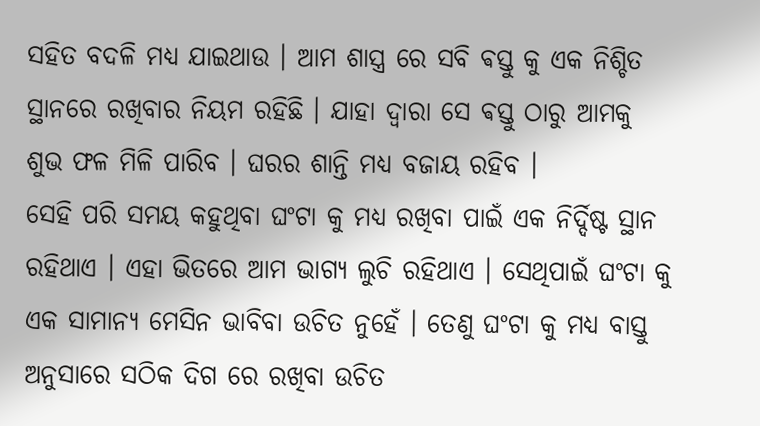ସହିତ ବଦଳି ମଧ୍ୟ ଯାଇଥାଉ । ଆମ ଶାସ୍ତ୍ର ରେ ସବି ଵସ୍ତୁ କୁ ଏକ ନିଶ୍ଚିତ ସ୍ଥାନରେ ରଖିବାର ନିୟମ ରହିଛି । ଯାହା ଦ୍ୱାରା ସେ ଵସ୍ତୁ ଠାରୁ ଆମକୁ ଶୁଭ ଫଳ ମିଳି ପାରିବ । ଘରର ଶାନ୍ତି ମଧ୍ୟ ବଜାୟ ରହିବ ।
ସେହି ପରି ସମୟ କହୁଥିବା ଘଂଟା କୁ ମଧ୍ୟ ରଖିବା ପାଇଁ ଏକ ନିର୍ଦ୍ଦିଷ୍ଟ ସ୍ଥାନ ରହିଥାଏ । ଏହା ଭିତରେ ଆମ ଭାଗ୍ୟ ଲୁଚି ରହିଥାଏ । ସେଥିପାଇଁ ଘଂଟା କୁ ଏକ ସାମାନ୍ୟ ମେସିନ ଭାବିବା ଉଚିତ ନୁହେଁ । ତେଣୁ ଘଂଟା କୁ ମଧ୍ୟ ବାସ୍ତୁ ଅନୁସାରେ ସଠିକ ଦିଗ ରେ ରଖିବା ଉଚିତ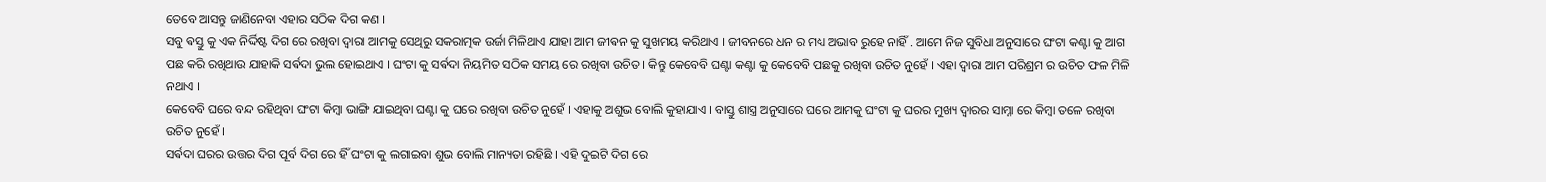ତେବେ ଆସନ୍ତୁ ଜାଣିନେବା ଏହାର ସଠିକ ଦିଗ କଣ ।
ସବୁ ଵସ୍ତୁ କୁ ଏକ ନିର୍ଦ୍ଦିଷ୍ଟ ଦିଗ ରେ ରଖିବା ଦ୍ୱାରା ଆମକୁ ସେଥିରୁ ସକରାତ୍ମକ ଉର୍ଜା ମିଳିଥାଏ ଯାହା ଆମ ଜୀଵନ କୁ ସୁଖମୟ କରିଥାଏ । ଜୀବନରେ ଧନ ର ମଧ୍ୟ ଅଭାବ ରୁହେ ନାହିଁ . ଆମେ ନିଜ ସୁବିଧା ଅନୁସାରେ ଘଂଟା କଣ୍ଟା କୁ ଆଗ ପଛ କରି ରଖିଥାଉ ଯାହାକି ସର୍ଵଦା ଭୁଲ ହୋଇଥାଏ । ଘଂଟା କୁ ସର୍ଵଦା ନିୟମିତ ସଠିକ ସମୟ ରେ ରଖିବା ଉଚିତ । କିନ୍ତୁ କେବେବି ଘଣ୍ଟା କଣ୍ଟା କୁ କେବେବି ପଛକୁ ରଖିବା ଉଚିତ ନୁହେଁ । ଏହା ଦ୍ୱାରା ଆମ ପରିଶ୍ରମ ର ଉଚିତ ଫଳ ମିଳି ନଥାଏ ।
କେବେବି ଘରେ ବନ୍ଦ ରହିଥିବା ଘଂଟା କିମ୍ବା ଭାଙ୍ଗି ଯାଇଥିବା ଘଣ୍ଟା କୁ ଘରେ ରଖିବା ଉଚିତ ନୁହେଁ । ଏହାକୁ ଅଶୁଭ ବୋଲି କୁହାଯାଏ । ବାସ୍ତୁ ଶାସ୍ତ୍ର ଅନୁସାରେ ଘରେ ଆମକୁ ଘଂଟା କୁ ଘରର ମୁଖ୍ୟ ଦ୍ୱାରର ସାମ୍ନା ରେ କିମ୍ବା ତଳେ ରଖିବା ଉଚିତ ନୁହେଁ ।
ସର୍ଵଦା ଘରର ଉତ୍ତର ଦିଗ ପୂର୍ବ ଦିଗ ରେ ହିଁ ଘଂଟା କୁ ଲଗାଇବା ଶୁଭ ବୋଲି ମାନ୍ୟତା ରହିଛି । ଏହି ଦୁଇଟି ଦିଗ ରେ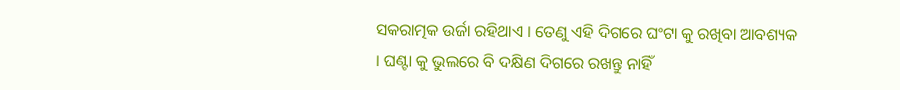ସକରାତ୍ମକ ଉର୍ଜା ରହିଥାଏ । ତେଣୁ ଏହି ଦିଗରେ ଘଂଟା କୁ ରଖିବା ଆବଶ୍ୟକ । ଘଣ୍ଟା କୁ ଭୁଲରେ ବି ଦକ୍ଷିଣ ଦିଗରେ ରଖନ୍ତୁ ନାହିଁ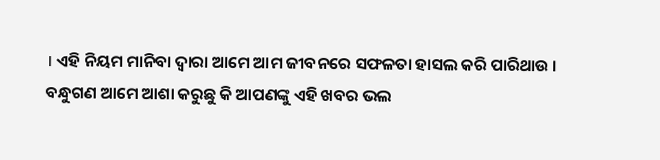। ଏହି ନିୟମ ମାନିବା ଦ୍ୱାରା ଆମେ ଆମ ଜୀବନରେ ସଫଳତା ହାସଲ କରି ପାରିଥାଉ ।
ବନ୍ଧୁଗଣ ଆମେ ଆଶା କରୁଛୁ କି ଆପଣଙ୍କୁ ଏହି ଖବର ଭଲ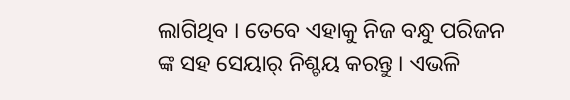ଲାଗିଥିବ । ତେବେ ଏହାକୁ ନିଜ ବନ୍ଧୁ ପରିଜନ ଙ୍କ ସହ ସେୟାର୍ ନିଶ୍ଚୟ କରନ୍ତୁ । ଏଭଳି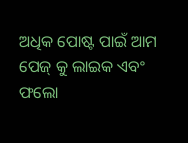ଅଧିକ ପୋଷ୍ଟ ପାଇଁ ଆମ ପେଜ୍ କୁ ଲାଇକ ଏବଂ ଫଲୋ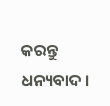କରନ୍ତୁ ଧନ୍ୟବାଦ ।